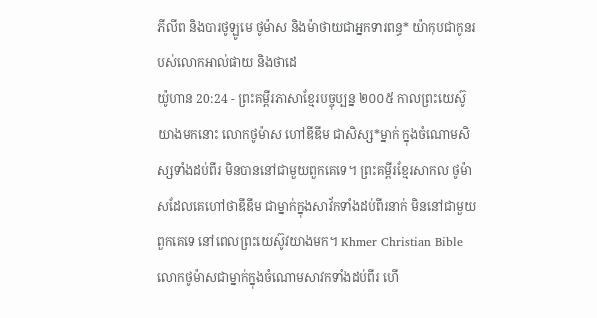ភីលីព និងបារថូឡូមេ ថូម៉ាស និងម៉ាថាយជាអ្នកទារពន្ធ* យ៉ាកុបជាកូនរបស់លោកអាល់ផាយ និងថាដេ
យ៉ូហាន 20:24 - ព្រះគម្ពីរភាសាខ្មែរបច្ចុប្បន្ន ២០០៥ កាលព្រះយេស៊ូយាងមកនោះ លោកថូម៉ាស ហៅឌីឌីម ជាសិស្ស*ម្នាក់ ក្នុងចំណោមសិស្សទាំងដប់ពីរ មិនបាននៅជាមួយពួកគេទេ។ ព្រះគម្ពីរខ្មែរសាកល ថូម៉ាសដែលគេហៅថាឌីឌីម ជាម្នាក់ក្នុងសាវ័កទាំងដប់ពីរនាក់ មិននៅជាមួយពួកគេទេ នៅពេលព្រះយេស៊ូវយាងមក។ Khmer Christian Bible លោកថូម៉ាសជាម្នាក់ក្នុងចំណោមសាវកទាំងដប់ពីរ ហើ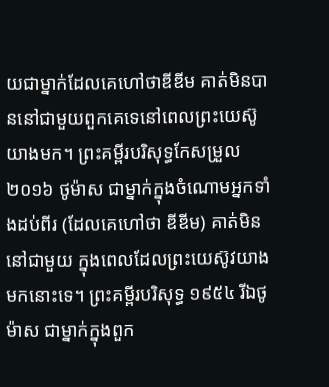យជាម្នាក់ដែលគេហៅថាឌីឌីម គាត់មិនបាននៅជាមួយពួកគេទេនៅពេលព្រះយេស៊ូយាងមក។ ព្រះគម្ពីរបរិសុទ្ធកែសម្រួល ២០១៦ ថូម៉ាស ជាម្នាក់ក្នុងចំណោមអ្នកទាំងដប់ពីរ (ដែលគេហៅថា ឌីឌីម) គាត់មិននៅជាមួយ ក្នុងពេលដែលព្រះយេស៊ូវយាងមកនោះទេ។ ព្រះគម្ពីរបរិសុទ្ធ ១៩៥៤ រីឯថូម៉ាស ជាម្នាក់ក្នុងពួក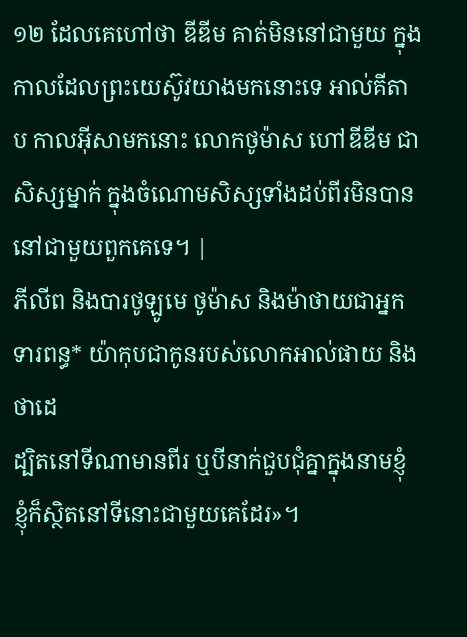១២ ដែលគេហៅថា ឌីឌីម គាត់មិននៅជាមួយ ក្នុងកាលដែលព្រះយេស៊ូវយាងមកនោះទេ អាល់គីតាប កាលអ៊ីសាមកនោះ លោកថូម៉ាស ហៅឌីឌីម ជាសិស្សម្នាក់ ក្នុងចំណោមសិស្សទាំងដប់ពីរមិនបាននៅជាមួយពួកគេទេ។ |
ភីលីព និងបារថូឡូមេ ថូម៉ាស និងម៉ាថាយជាអ្នកទារពន្ធ* យ៉ាកុបជាកូនរបស់លោកអាល់ផាយ និងថាដេ
ដ្បិតនៅទីណាមានពីរ ឬបីនាក់ជួបជុំគ្នាក្នុងនាមខ្ញុំ ខ្ញុំក៏ស្ថិតនៅទីនោះជាមួយគេដែរ»។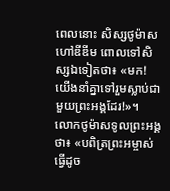ពេលនោះ សិស្សថូម៉ាស ហៅឌីឌីម ពោលទៅសិស្សឯទៀតថា៖ «មក! យើងនាំគ្នាទៅរួមស្លាប់ជាមួយព្រះអង្គដែរ!»។
លោកថូម៉ាសទូលព្រះអង្គថា៖ «បពិត្រព្រះអម្ចាស់ ធ្វើដូច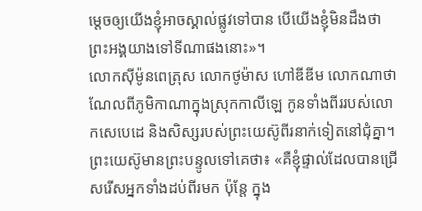ម្ដេចឲ្យយើងខ្ញុំអាចស្គាល់ផ្លូវទៅបាន បើយើងខ្ញុំមិនដឹងថាព្រះអង្គយាងទៅទីណាផងនោះ»។
លោកស៊ីម៉ូនពេត្រុស លោកថូម៉ាស ហៅឌីឌីម លោកណាថាណែលពីភូមិកាណាក្នុងស្រុកកាលីឡេ កូនទាំងពីររបស់លោកសេបេដេ និងសិស្សរបស់ព្រះយេស៊ូពីរនាក់ទៀតនៅជុំគ្នា។
ព្រះយេស៊ូមានព្រះបន្ទូលទៅគេថា៖ «គឺខ្ញុំផ្ទាល់ដែលបានជ្រើសរើសអ្នកទាំងដប់ពីរមក ប៉ុន្តែ ក្នុង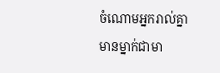ចំណោមអ្នករាល់គ្នាមានម្នាក់ជាមា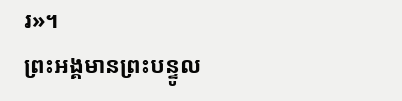រ»។
ព្រះអង្គមានព្រះបន្ទូល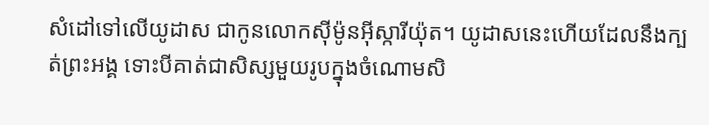សំដៅទៅលើយូដាស ជាកូនលោកស៊ីម៉ូនអ៊ីស្ការីយ៉ុត។ យូដាសនេះហើយដែលនឹងក្បត់ព្រះអង្គ ទោះបីគាត់ជាសិស្សមួយរូបក្នុងចំណោមសិ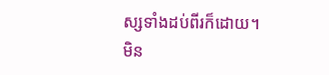ស្សទាំងដប់ពីរក៏ដោយ។
មិន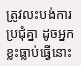ត្រូវលះបង់ការប្រជុំគ្នា ដូចអ្នកខ្លះធ្លាប់ធ្វើនោះ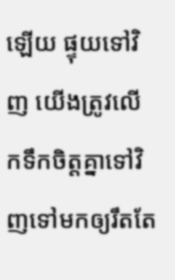ឡើយ ផ្ទុយទៅវិញ យើងត្រូវលើកទឹកចិត្តគ្នាទៅវិញទៅមកឲ្យរឹតតែ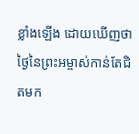ខ្លាំងឡើង ដោយឃើញថា ថ្ងៃនៃព្រះអម្ចាស់កាន់តែជិតមក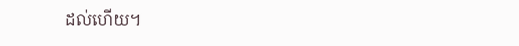ដល់ហើយ។